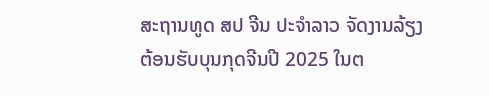ສະຖານທູດ ສປ ຈີນ ປະຈໍາລາວ ຈັດງານລ້ຽງ ຕ້ອນຮັບບຸນກຸດຈີນປີ 2025 ໃນຕ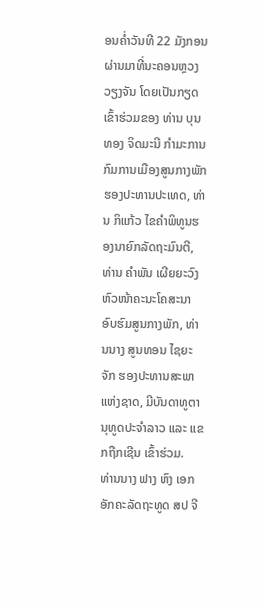ອນຄ່ຳວັນທີ 22 ມັງກອນຜ່ານມາທີ່ນະຄອນຫຼວງວຽງຈັນ ໂດຍເປັນກຽດເຂົ້າຮ່ວມຂອງ ທ່ານ ບຸນທອງ ຈິດມະນີ ກຳມະການກົມການເມືອງສູນກາງພັກຮອງປະທານປະເທດ, ທ່ານ ກິແກ້ວ ໄຂຄຳພິທູນຮອງນາຍົກລັດຖະມົນຕີ, ທ່ານ ຄຳພັນ ເຜີຍຍະວົງ ຫົວໜ້າຄະນະໂຄສະນາອົບຮົມສູນກາງພັກ, ທ່ານນາງ ສູນທອນ ໄຊຍະຈັກ ຮອງປະທານສະພາແຫ່ງຊາດ, ມີບັນດາທູຕານຸທູດປະຈໍາລາວ ແລະ ແຂກຖືກເຊີນ ເຂົ້າຮ່ວມ.
ທ່ານນາງ ຟາງ ຫົງ ເອກອັກຄະລັດຖະທູດ ສປ ຈີ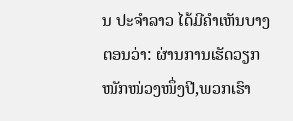ນ ປະຈຳລາວ ໄດ້ມີຄໍາເຫັນບາງຕອນວ່າ: ຜ່ານການເຮັດວຽກໜັກໜ່ວງໜຶ່ງປີ,ພວກເຮົາ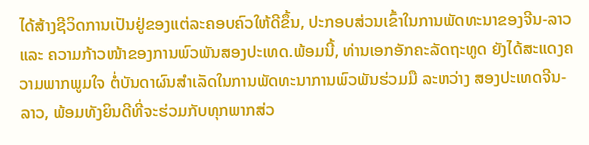ໄດ້ສ້າງຊີວິດການເປັນຢູ່ຂອງແຕ່ລະຄອບຄົວໃຫ້ດີຂຶ້ນ, ປະກອບສ່ວນເຂົ້າໃນການພັດທະນາຂອງຈີນ-ລາວ ແລະ ຄວາມກ້າວໜ້າຂອງການພົວພັນສອງປະເທດ.ພ້ອມນີ້, ທ່ານເອກອັກຄະລັດຖະທູດ ຍັງໄດ້ສະແດງຄວາມພາກພູມໃຈ ຕໍ່ບັນດາຜົນສຳເລັດໃນການພັດທະນາການພົວພັນຮ່ວມມື ລະຫວ່າງ ສອງປະເທດຈີນ-ລາວ, ພ້ອມທັງຍິນດີທີ່ຈະຮ່ວມກັບທຸກພາກສ່ວ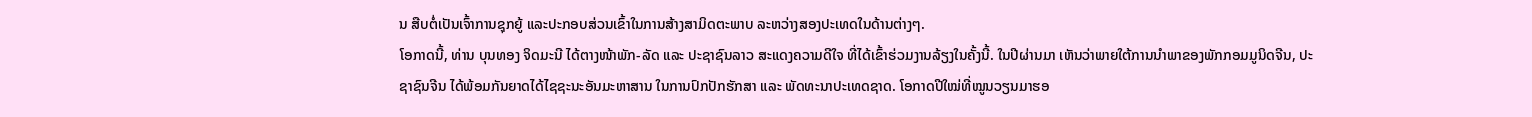ນ ສືບຕໍ່ເປັນເຈົ້າການຊຸກຍູ້ ແລະປະກອບສ່ວນເຂົ້າໃນການສ້າງສາມິດຕະພາບ ລະຫວ່າງສອງປະເທດໃນດ້ານຕ່າງໆ.
ໂອກາດນີ້, ທ່ານ ບຸນທອງ ຈິດມະນີ ໄດ້ຕາງໜ້າພັກ-ລັດ ແລະ ປະຊາຊົນລາວ ສະແດງຄວາມດີໃຈ ທີ່ໄດ້ເຂົ້າຮ່ວມງານລ້ຽງໃນຄັ້ງນີ້. ໃນປີຜ່ານມາ ເຫັນວ່າພາຍໃຕ້ການນໍາພາຂອງພັກກອມມູນິດຈີນ, ປະຊາຊົນຈີນ ໄດ້ພ້ອມກັນຍາດໄດ້ໄຊຊະນະອັນມະຫາສານ ໃນການປົກປັກຮັກສາ ແລະ ພັດທະນາປະເທດຊາດ. ໂອກາດປີໃໝ່ທີ່ໝູນວຽນມາຮອ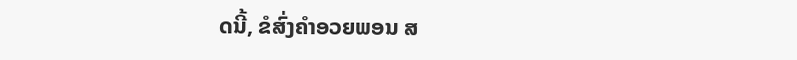ດນີ້, ຂໍສົ່ງຄໍາອວຍພອນ ສ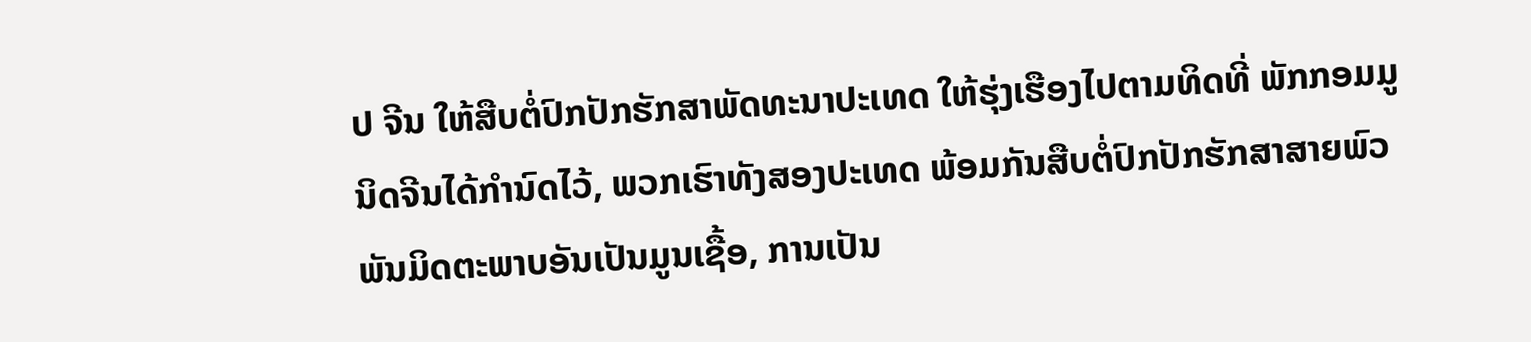ປ ຈີນ ໃຫ້ສືບຕໍ່ປົກປັກຮັກສາພັດທະນາປະເທດ ໃຫ້ຮຸ່ງເຮືອງໄປຕາມທິດທີ່ ພັກກອມມູນິດຈີນໄດ້ກໍານົດໄວ້, ພວກເຮົາທັງສອງປະເທດ ພ້ອມກັນສືບຕໍ່ປົກປັກຮັກສາສາຍພົວພັນມິດຕະພາບອັນເປັນມູນເຊື້ອ, ການເປັນ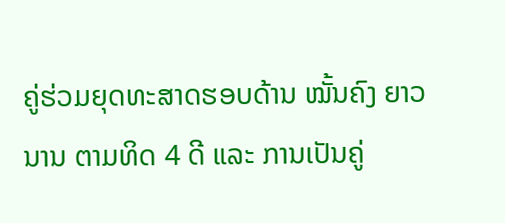ຄູ່ຮ່ວມຍຸດທະສາດຮອບດ້ານ ໝັ້ນຄົງ ຍາວນານ ຕາມທິດ 4 ດີ ແລະ ການເປັນຄູ່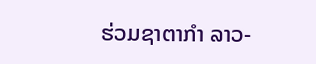ຮ່ວມຊາຕາກໍາ ລາວ-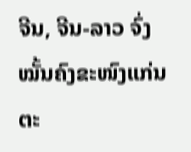ຈີນ, ຈີນ-ລາວ ຈົ່ງໝັ້ນຄົງຂະໜົງແກ່ນຕະ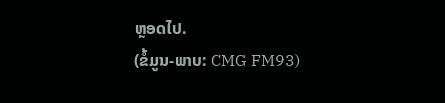ຫຼອດໄປ.
(ຂໍ້ມູນ-ພາບ: CMG FM93)